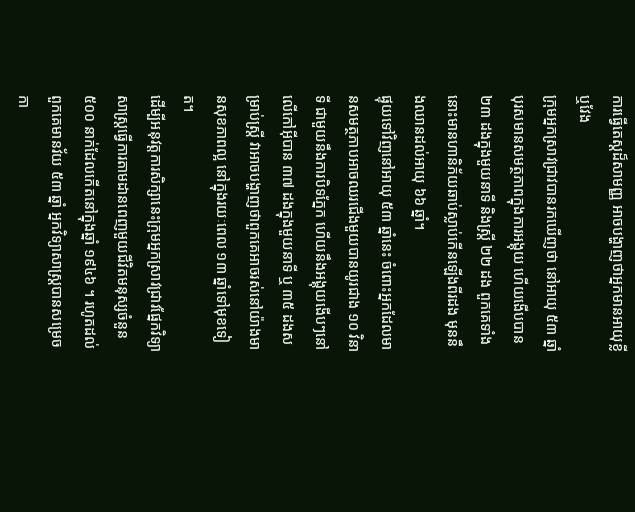ការធ្វើតេស្តដ៏សាមញ្ញ អាចបង្ហាញថាអ្នកមានអាយុខ្លី ឬវែង
ក្រុមអ្នកស្រាវជ្រាវបានរកឃើញថា នៅអាយុ ៥៣ ឆ្នាំបុរសមានសមត្ថភាពក្នុងការអង្គុយ ហើយងើបបាន ២៣ ដងក្នុងមួយនាទី និងស្ត្រី ២២ ដង ពួកគេទាំងនោះមានហានិភ័យឆាប់ស្លាប់កើនឡើងពីរដង មុននឹងឈានដល់អាយុ ៦៦ ឆ្នាំ។
ផ្ទុយទៅវិញនៅអាយុ ៥៣ ឆ្នាំនេះ ចំពោះអ្នកដែលមានសមត្ថភាបអាចឈរជើងមួយបានយូរជាង ១០ វិនាទី ជាមួយនឹងការបិទភ្នែក ហើយនឹងអង្គុយងើបៗនៅលើកៅអ៊ីបាន ៣៧ ដងក្នុងមួយនាទី ឬ ៣៥ ដងសម្រាប់ស្ត្រី វាអាចបង្ហាញថាពួកគេអាចរស់នៅយ៉ាងមានសុខភាពល្អ នៅក្នុងរយៈពេល ១៣ ឆ្នាំទៅមុខទៀត។
ដើម្បីអនុវត្តការសិក្សានេះក្រុមអ្នកស្រាវជ្រាវផ្នែកវិទ្យាសាស្ត្រធ្វើការតាមដានពេញមួយជីវិតមនុស្សចំនួន ៥០០ នាក់ដែលកើតនៅក្នុងឆ្នាំ ១៩៤៦ ។ រហូតដល់ពួកគេមានវ័យ ៥៣ ឆ្នាំ អ្នកវិទ្យាសាស្ត្របានសម្រេចកា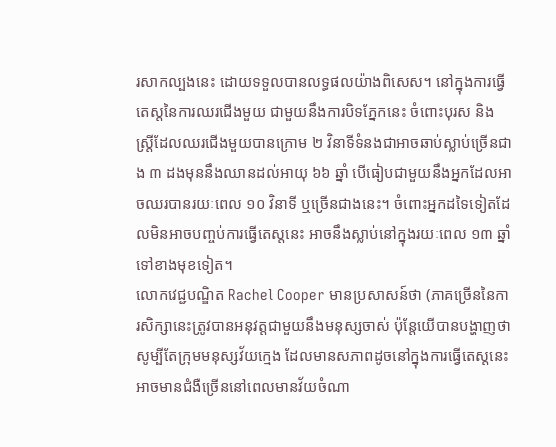រសាកល្បងនេះ ដោយទទួលបានលទ្ធផលយ៉ាងពិសេស។ នៅក្នុងការធ្វើតេស្តនៃការឈរជើងមួយ ជាមួយនឹងការបិទភ្នែកនេះ ចំពោះបុរស និងស្ត្រីដែលឈរជើងមួយបានក្រោម ២ វិនាទីទំនងជាអាចឆាប់ស្លាប់ច្រើនជាង ៣ ដងមុននឹងឈានដល់អាយុ ៦៦ ឆ្នាំ បើធៀបជាមួយនឹងអ្នកដែលអាចឈរបានរយៈពេល ១០ វិនាទី ឬច្រើនជាងនេះ។ ចំពោះអ្នកដទៃទៀតដែលមិនអាចបញ្ចប់ការធ្វើតេស្តនេះ អាចនឹងស្លាប់នៅក្នុងរយៈពេល ១៣ ឆ្នាំទៅខាងមុខទៀត។
លោកវេជ្ជបណ្ឌិត Rachel Cooper មានប្រសាសន៍ថា (ភាគច្រើននៃការសិក្សានេះត្រូវបានអនុវត្តជាមួយនឹងមនុស្សចាស់ ប៉ុន្តែយើបានបង្ហាញថា សូម្បីតែក្រុមមនុស្សវ័យក្មេង ដែលមានសភាពដូចនៅក្នុងការធ្វើតេស្តនេះអាចមានជំងឺច្រើននៅពេលមានវ័យចំណា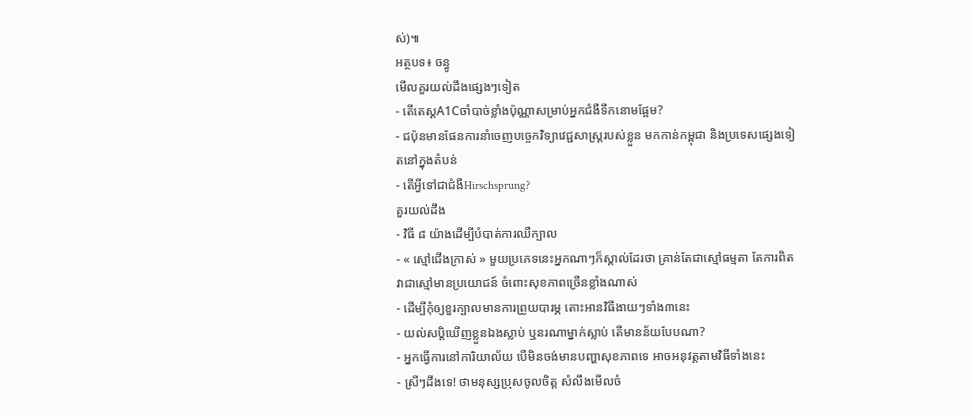ស់)៕
អត្ថបទ៖ ចន្ធូ
មើលគួរយល់ដឹងផ្សេងៗទៀត
- តើតេស្តA1Cចាំបាច់ខ្លាំងប៉ុណ្ណាសម្រាប់អ្នកជំងឺទឹកនោមផ្អែម?
- ជប៉ុនមានផែនការនាំចេញបច្ចេកវិទ្យាវេជ្ជសាស្ត្ររបស់ខ្លួន មកកាន់កម្ពុជា និងប្រទេសផ្សេងទៀតនៅក្នុងតំបន់
- តើអ្វីទៅជាជំងឺHirschsprung?
គួរយល់ដឹង
- វិធី ៨ យ៉ាងដើម្បីបំបាត់ការឈឺក្បាល
- « ស្មៅជើងក្រាស់ » មួយប្រភេទនេះអ្នកណាៗក៏ស្គាល់ដែរថា គ្រាន់តែជាស្មៅធម្មតា តែការពិតវាជាស្មៅមានប្រយោជន៍ ចំពោះសុខភាពច្រើនខ្លាំងណាស់
- ដើម្បីកុំឲ្យខួរក្បាលមានការព្រួយបារម្ភ តោះអានវិធីងាយៗទាំង៣នេះ
- យល់សប្តិឃើញខ្លួនឯងស្លាប់ ឬនរណាម្នាក់ស្លាប់ តើមានន័យបែបណា?
- អ្នកធ្វើការនៅការិយាល័យ បើមិនចង់មានបញ្ហាសុខភាពទេ អាចអនុវត្តតាមវិធីទាំងនេះ
- ស្រីៗដឹងទេ! ថាមនុស្សប្រុសចូលចិត្ត សំលឹងមើលចំ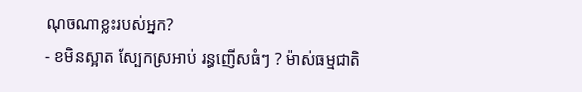ណុចណាខ្លះរបស់អ្នក?
- ខមិនស្អាត ស្បែកស្រអាប់ រន្ធញើសធំៗ ? ម៉ាស់ធម្មជាតិ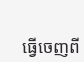ធ្វើចេញពី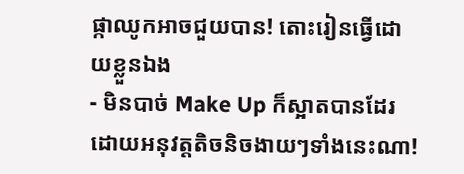ផ្កាឈូកអាចជួយបាន! តោះរៀនធ្វើដោយខ្លួនឯង
- មិនបាច់ Make Up ក៏ស្អាតបានដែរ ដោយអនុវត្តតិចនិចងាយៗទាំងនេះណា!